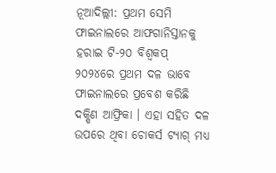ନୂଆଦିଲ୍ଲୀ: ପ୍ରଥମ ସେମି ଫାଇନାଲରେ ଆଫଗାନିସ୍ତାନକୁ ହରାଇ ଟି-୨୦ ବିଶ୍ୱକପ୍ ୨୦୨୪ରେ ପ୍ରଥମ ଦଳ ଭାବେ ଫାଇନାଲରେ ପ୍ରବେଶ କରିଛି ଦକ୍ଷିଣ ଆଫ୍ରିକା । ଏହା ସହିତ ଦଳ ଉପରେ ଥିବା ଚୋକର୍ସ ଟ୍ୟାଗ୍ ମଧ୍ୟ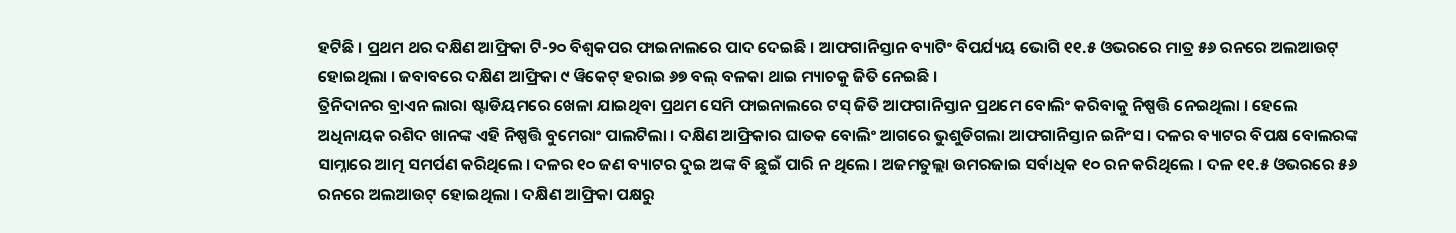ହଟିଛି । ପ୍ରଥମ ଥର ଦକ୍ଷିଣ ଆଫ୍ରିକା ଟି-୨୦ ବିଶ୍ୱକପର ଫାଇନାଲରେ ପାଦ ଦେଇଛି । ଆଫଗାନିସ୍ତାନ ବ୍ୟାଟିଂ ବିପର୍ଯ୍ୟୟ ଭୋଗି ୧୧.୫ ଓଭରରେ ମାତ୍ର ୫୬ ରନରେ ଅଲଆଉଟ୍ ହୋଇଥିଲା । ଜବାବରେ ଦକ୍ଷିଣ ଆଫ୍ରିକା ୯ ୱିକେଟ୍ ହରାଇ ୬୭ ବଲ୍ ବଳକା ଥାଇ ମ୍ୟାଚକୁ ଜିତି ନେଇଛି ।
ତ୍ରିନିଦାନର ବ୍ରାଏନ ଲାରା ଷ୍ଟାଡିୟମରେ ଖେଳା ଯାଇଥିବା ପ୍ରଥମ ସେମି ଫାଇନାଲରେ ଟସ୍ ଜିତି ଆଫଗାନିସ୍ତାନ ପ୍ରଥମେ ବୋଲିଂ କରିବାକୁ ନିଷ୍ପତ୍ତି ନେଇଥିଲା । ହେଲେ ଅଧିନାୟକ ରଶିଦ ଖାନଙ୍କ ଏହି ନିଷ୍ପତ୍ତି ବୁମେରାଂ ପାଲଟିଲା । ଦକ୍ଷିଣ ଆଫ୍ରିକାର ଘାତକ ବୋଲିଂ ଆଗରେ ଭୁଶୁଡିଗଲା ଆଫଗାନିସ୍ତାନ ଇନିଂସ । ଦଳର ବ୍ୟାଟର ବିପକ୍ଷ ବୋଲରଙ୍କ ସାମ୍ନାରେ ଆତ୍ମ ସମର୍ପଣ କରିଥିଲେ । ଦଳର ୧୦ ଜଣ ବ୍ୟାଟର ଦୁଇ ଅଙ୍କ ବି ଛୁଇଁ ପାରି ନ ଥିଲେ । ଅଜମତୁଲ୍ଲା ଉମରଜାଇ ସର୍ବାଧିକ ୧୦ ରନ କରିଥିଲେ । ଦଳ ୧୧.୫ ଓଭରରେ ୫୬ ରନରେ ଅଲଆଉଟ୍ ହୋଇଥିଲା । ଦକ୍ଷିଣ ଆଫ୍ରିକା ପକ୍ଷରୁ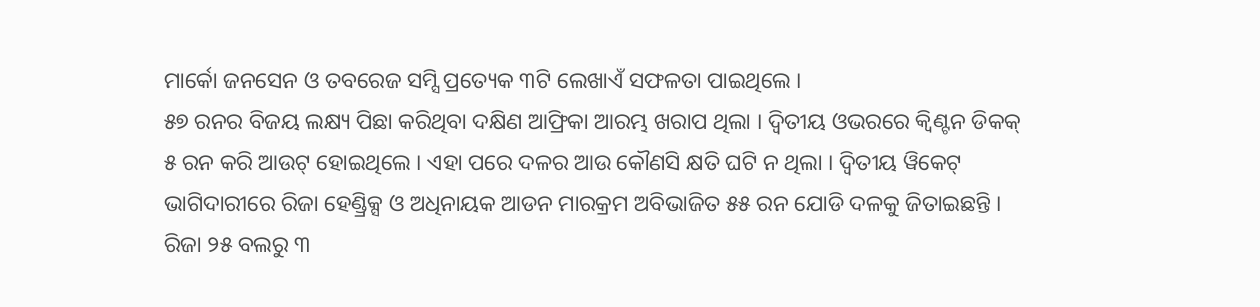ମାର୍କୋ ଜନସେନ ଓ ତବରେଜ ସମ୍ସି ପ୍ରତ୍ୟେକ ୩ଟି ଲେଖାଏଁ ସଫଳତା ପାଇଥିଲେ ।
୫୭ ରନର ବିଜୟ ଲକ୍ଷ୍ୟ ପିଛା କରିଥିବା ଦକ୍ଷିଣ ଆଫ୍ରିକା ଆରମ୍ଭ ଖରାପ ଥିଲା । ଦ୍ୱିତୀୟ ଓଭରରେ କ୍ୱିଣ୍ଟନ ଡିକକ୍ ୫ ରନ କରି ଆଉଟ୍ ହୋଇଥିଲେ । ଏହା ପରେ ଦଳର ଆଉ କୌଣସି କ୍ଷତି ଘଟି ନ ଥିଲା । ଦ୍ୱିତୀୟ ୱିକେଟ୍ ଭାଗିଦାରୀରେ ରିଜା ହେଣ୍ଡ୍ରିକ୍ସ ଓ ଅଧିନାୟକ ଆଡନ ମାରକ୍ରମ ଅବିଭାଜିତ ୫୫ ରନ ଯୋଡି ଦଳକୁ ଜିତାଇଛନ୍ତି । ରିଜା ୨୫ ବଲରୁ ୩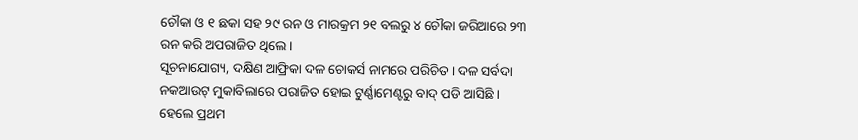ଚୌକା ଓ ୧ ଛକା ସହ ୨୯ ରନ ଓ ମାରକ୍ରମ ୨୧ ବଲରୁ ୪ ଚୌକା ଜରିଆରେ ୨୩ ରନ କରି ଅପରାଜିତ ଥିଲେ ।
ସୂଚନାଯୋଗ୍ୟ, ଦକ୍ଷିଣ ଆଫ୍ରିକା ଦଳ ଚୋକର୍ସ ନାମରେ ପରିଚିତ । ଦଳ ସର୍ବଦା ନକଆଉଟ୍ ମୁକାବିଲାରେ ପରାଜିତ ହୋଇ ଟୁର୍ଣ୍ଣାମେଣ୍ଟରୁ ବାଦ୍ ପଡି ଆସିଛି । ହେଲେ ପ୍ରଥମ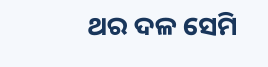ଥର ଦଳ ସେମି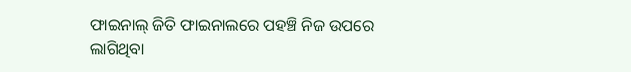ଫାଇନାଲ୍ ଜିତି ଫାଇନାଲରେ ପହଞ୍ଚି ନିଜ ଉପରେ ଲାଗିଥିବା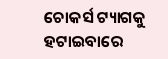ଚୋକର୍ସ ଟ୍ୟାଗକୁ ହଟାଇବାରେ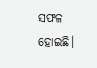ସଫଳ ହୋଇଛି।